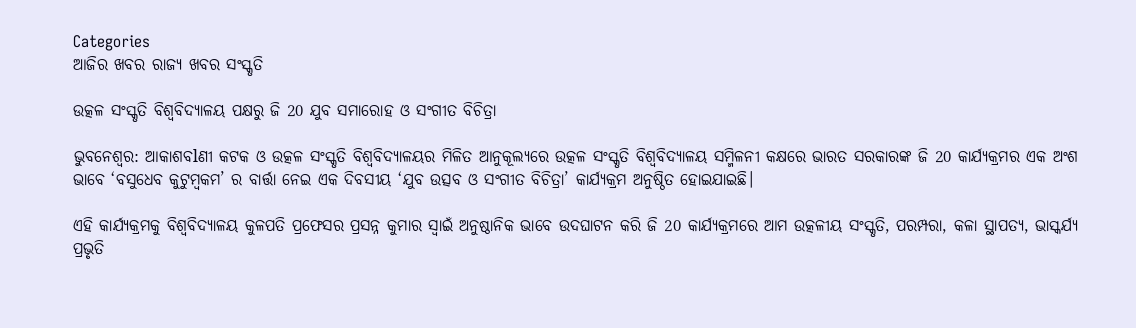Categories
ଆଜିର ଖବର ରାଜ୍ୟ ଖବର ସଂସ୍କୃତି

ଉତ୍କଳ ସଂସ୍କୃତି ବିଶ୍ୱବିଦ୍ୟାଳୟ ପକ୍ଷରୁ ଜି 20 ଯୁବ ସମାରୋହ ଓ ସଂଗୀତ ବିଚିତ୍ରା

ଭୁବନେଶ୍ୱର: ଆକାଶବlଣୀ କଟକ ଓ ଉତ୍କଳ ସଂସ୍କୃତି ବିଶ୍ୱବିଦ୍ୟାଳୟର ମିଳିତ ଆନୁକୂଲ୍ୟରେ ଉତ୍କଳ ସଂସ୍କୃତି ବିଶ୍ୱବିଦ୍ୟାଳୟ ସମ୍ମିଳନୀ କକ୍ଷରେ ଭାରତ ସରକାରଙ୍କ ଜି 20 କାର୍ଯ୍ୟକ୍ରମର ଏକ ଅଂଶ ଭାବେ ‘ବସୁଧେବ କୁଟୁମ୍ବକମ’ ର ବାର୍ତ୍ତା ନେଇ ଏକ ଦିବସୀୟ ‘ଯୁବ ଉତ୍ସବ ଓ ସଂଗୀତ ବିଚିତ୍ରା’ କାର୍ଯ୍ୟକ୍ରମ ଅନୁଷ୍ଠିତ ହୋଇଯାଇଛି।

ଏହି କାର୍ଯ୍ୟକ୍ରମକୁ ବିଶ୍ୱବିଦ୍ୟାଳୟ କୁଳପତି ପ୍ରଫେସର ପ୍ରସନ୍ନ କୁମାର ସ୍ୱାଇଁ ଅନୁଷ୍ଠାନିକ ଭାବେ ଉଦଘାଟନ କରି ଜି 20 କାର୍ଯ୍ୟକ୍ରମରେ ଆମ ଉତ୍କଳୀୟ ସଂସ୍କୃତି, ପରମ୍ପରା, କଳା ସ୍ଥାପତ୍ୟ, ଭାସ୍କର୍ଯ୍ୟ ପ୍ରଭୃତି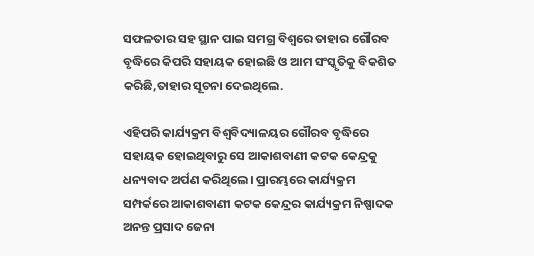ସଫଳତାର ସହ ସ୍ଥାନ ପାଇ ସମଗ୍ର ବିଶ୍ୱରେ ତାହାର ଗୌରବ ବୃଦ୍ଧିରେ କିପରି ସହାୟକ ହୋଇଛି ଓ ଆମ ସଂସ୍କୃତିକୁ ବିକଶିତ କରିଛି,ତାହାର ସୂଚନା ଦେଇଥିଲେ.

ଏହିପରି କାର୍ଯ୍ୟକ୍ରମ ବିଶ୍ୱବିଦ୍ୟାଳୟର ଗୌରବ ବୃଦ୍ଧିରେ ସହାୟକ ହୋଇଥିବାରୁ ସେ ଆକାଶବାଣୀ କଟକ କେନ୍ଦ୍ରକୁ ଧନ୍ୟବାଦ ଅର୍ପଣ କରିଥିଲେ। ପ୍ରାରମ୍ଭରେ କାର୍ଯ୍ୟକ୍ରମ ସମ୍ପର୍କରେ ଆକାଶବାଣୀ କଟକ କେନ୍ଦ୍ରର କାର୍ଯ୍ୟକ୍ରମ ନିଷ୍ପାଦକ ଅନନ୍ତ ପ୍ରସାଦ ଜେନା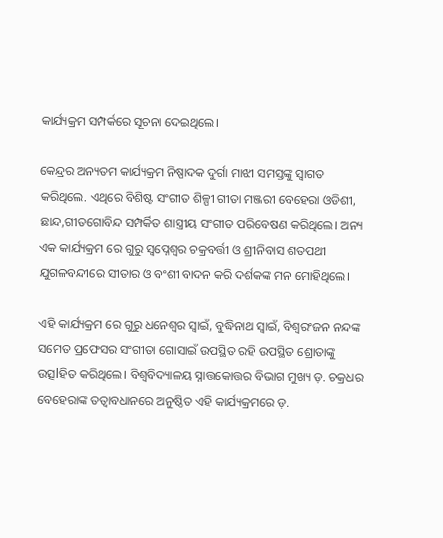କାର୍ଯ୍ୟକ୍ରମ ସମ୍ପର୍କରେ ସୂଚନା ଦେଇଥିଲେ।

କେନ୍ଦ୍ରର ଅନ୍ୟତମ କାର୍ଯ୍ୟକ୍ରମ ନିଷ୍ପାଦକ ଦୁର୍ଗା ମାଝୀ ସମସ୍ତଙ୍କୁ ସ୍ୱାଗତ କରିଥିଲେ. ଏଥିରେ ବିଶିଷ୍ଟ ସଂଗୀତ ଶିଳ୍ପୀ ଗୀତା ମଞ୍ଜରୀ ବେହେରା ଓଡିଶୀ, ଛାନ୍ଦ,ଗୀତଗୋବିନ୍ଦ ସମ୍ପର୍କିତ ଶାସ୍ତ୍ରୀୟ ସଂଗୀତ ପରିବେଷଣ କରିଥିଲେ। ଅନ୍ୟ ଏକ କାର୍ଯ୍ୟକ୍ରମ ରେ ଗୁରୁ ସ୍ଵପ୍ନେଶ୍ଵର ଚକ୍ରବର୍ତ୍ତୀ ଓ ଶ୍ରୀନିବାସ ଶତପଥୀ ଯୁଗଳବନ୍ଦୀରେ ସୀତାର ଓ ବଂଶୀ ବାଦନ କରି ଦର୍ଶକଙ୍କ ମନ ମୋହିଥିଲେ।

ଏହି କାର୍ଯ୍ୟକ୍ରମ ରେ ଗୁରୁ ଧନେଶ୍ୱର ସ୍ୱାଇଁ, ବୁଦ୍ଧିନାଥ ସ୍ୱାଇଁ, ବିଶ୍ୱରଂଜନ ନନ୍ଦଙ୍କ ସମେତ ପ୍ରଫେସର ସଂଗୀତା ଗୋସାଇଁ ଉପସ୍ଥିତ ରହି ଉପସ୍ଥିତ ଶ୍ରୋତାଙ୍କୁ ଉତ୍ସlହିତ କରିଥିଲେ। ବିଶ୍ୱବିଦ୍ୟାଳୟ ସ୍ନାତ୍ତକୋତ୍ତର ବିଭାଗ ମୁଖ୍ୟ ଡ଼. ଚକ୍ରଧର ବେହେରାଙ୍କ ତତ୍ୱାବଧାନରେ ଅନୁଷ୍ଠିତ ଏହି କାର୍ଯ୍ୟକ୍ରମରେ ଡ଼.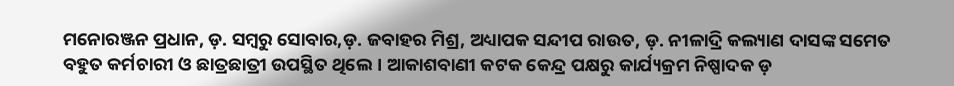ମନୋରଞ୍ଜନ ପ୍ରଧାନ, ଡ଼. ସମ୍ବରୁ ସୋବାର,ଡ଼. ଜବାହର ମିଶ୍ର, ଅଧ୍ୟାପକ ସନ୍ଦୀପ ରାଉତ, ଡ଼. ନୀଳାଦ୍ରି କଲ୍ୟାଣ ଦାସଙ୍କ ସମେତ ବହୁତ କର୍ମଚାରୀ ଓ ଛାତ୍ରଛାତ୍ରୀ ଉପସ୍ଥିତ ଥିଲେ। ଆକାଶବାଣୀ କଟକ କେନ୍ଦ୍ର ପକ୍ଷରୁ କାର୍ଯ୍ୟକ୍ରମ ନିଷ୍ପାଦକ ଡ଼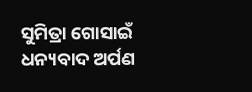ସୁମିତ୍ରା ଗୋସାଇଁ ଧନ୍ୟବାଦ ଅର୍ପଣ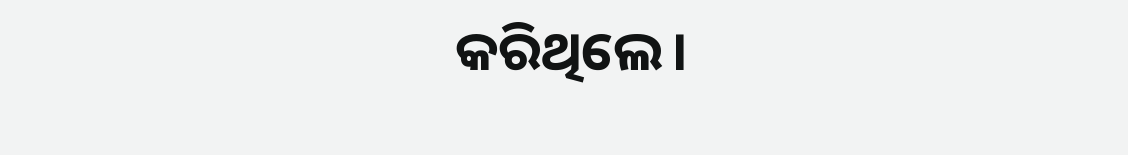କରିଥିଲେ।